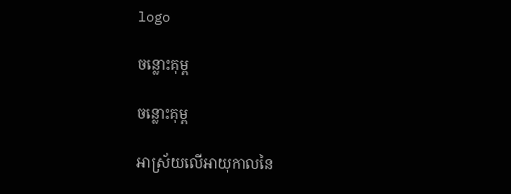logo

ចន្លោះគុម្ព

ចន្លោះគុម្ព

អាស្រ័យលើអាយុកាលនៃ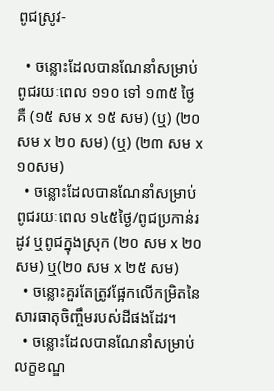ពូជស្រូវ-

  • ចន្លោះដែលបានណែនាំសម្រាប់ពូជរយៈពេល ១១០ ទៅ ១៣៥ ថ្ងៃ គឺ (១៥ សម x ១៥ សម) (ឬ) (២០ សម x ២០ សម) (ឬ) (២៣ សម x ១០សម)
  • ចន្លោះដែលបានណែនាំសម្រាប់ពូជរយៈពេល ១៤៥ថ្ងៃ/ពូជប្រកាន់រដូវ ឬពូជក្នុងស្រុក (២០ សម x ២០ សម) ឬ(២០ សម x ២៥ សម)
  • ចន្លោះគួរតែត្រូវផ្អែកលើកម្រិតនៃសារធាតុចិញ្ចឹមរបស់ដីផងដែរ។
  • ចន្លោះដែលបានណែនាំសម្រាប់លក្ខខណ្ឌ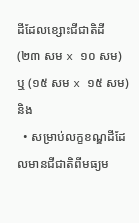ដីដែលខ្សោះជីជាតិដី (២៣ សម x ១០ សម) ឬ (១៥ សម x ១៥ សម) និង
  • សម្រាប់លក្ខខណ្ឌដីដែលមានជីជាតិពីមធ្យម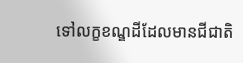ទៅលក្ខខណ្ឌដីដែលមានជីជាតិ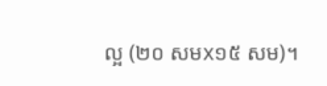ល្អ (២០ សមx១៥ សម)។